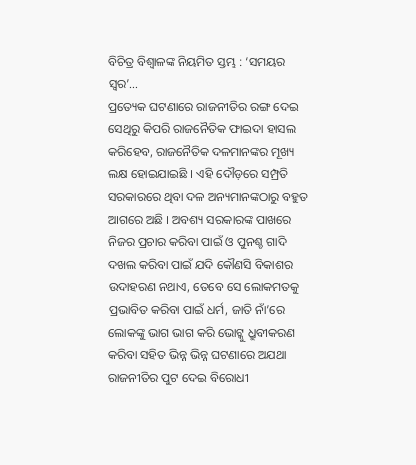ବିଚିତ୍ର ବିଶ୍ୱାଳଙ୍କ ନିୟମିତ ସ୍ତମ୍ଭ : ‘ସମୟର ସ୍ୱର’…
ପ୍ରତ୍ୟେକ ଘଟଣାରେ ରାଜନୀତିର ରଙ୍ଗ ଦେଇ ସେଥିରୁ କିପରି ରାଜନୈତିକ ଫାଇଦା ହାସଲ କରିହେବ, ରାଜନୈତିକ ଦଳମାନଙ୍କର ମୂଖ୍ୟ ଲକ୍ଷ ହୋଇଯାଇଛି । ଏହି ଦୌଡ଼ରେ ସମ୍ପ୍ରତି ସରକାରରେ ଥିବା ଦଳ ଅନ୍ୟମାନଙ୍କଠାରୁ ବହୁତ ଆଗରେ ଅଛି । ଅବଶ୍ୟ ସରକାରଙ୍କ ପାଖରେ ନିଜର ପ୍ରଚାର କରିବା ପାଇଁ ଓ ପୁନଶ୍ଚ ଗାଦି ଦଖଲ କରିବା ପାଇଁ ଯଦି କୌଣସି ବିକାଶର ଉଦାହରଣ ନଥାଏ, ତେବେ ସେ ଲୋକମତକୁ ପ୍ରଭାବିତ କରିବା ପାଇଁ ଧର୍ମ, ଜାତି ନାଁ’ରେ ଲୋକଙ୍କୁ ଭାଗ ଭାଗ କରି ଭୋଟ୍କୁ ଧ୍ରୁବୀକରଣ କରିବା ସହିତ ଭିନ୍ନ ଭିନ୍ନ ଘଟଣାରେ ଅଯଥା ରାଜନୀତିର ପୁଟ ଦେଇ ବିରୋଧୀ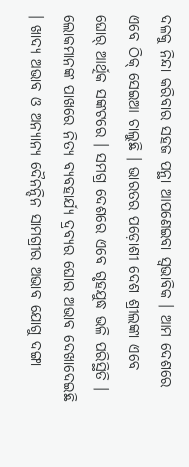ଦଳକୁ ନିନ୍ଦା କରିବାର ସହଜ ପନ୍ଥା ଆପଣେଇବା ସ୍ୱଭାବିକ । ଆମ ଦେଶରେ ଏବେ ଠିକ୍ ସେଇଆ ଚାଲୁଛି । ଭାରତର ପଡ଼ୋଶୀ ଦେଶ ଶ୍ରୀଲଙ୍କା ଏବେ ଘୋର୍ ଆର୍ଥିକ ସଙ୍କଟରେ । ସମଗ୍ର ଦେଶରେ ଏବେ ଗୃହଯୁଦ୍ଧ ଭଳି ପରିସ୍ଥିତି । ଲୋକମାନଙ୍କ ପାଖରେ ନିତ୍ୟ ବ୍ୟବହାର୍ଯ୍ୟ ଦ୍ରବ୍ୟର ଘୋର ଅଭାବ ଦେଖାଦେଇଛି । ଖାଦ୍ୟ ଅଭାବ ଓ ଅନ୍ୟାନ୍ୟ ଦୈନନ୍ଦିନ ସାମଗ୍ରୀର ଅଭାବ ଯୋଗୁ ଦଙ୍ଗା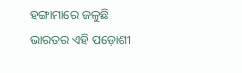ହଙ୍ଗାମାରେ ଜଳୁଛି ଭାରତର ଏହି ପଡ଼ୋଶୀ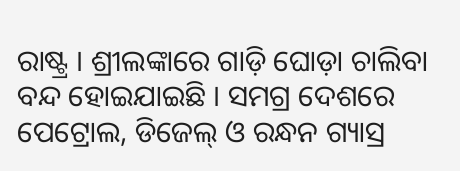ରାଷ୍ଟ୍ର । ଶ୍ରୀଲଙ୍କାରେ ଗାଡ଼ି ଘୋଡ଼ା ଚାଲିବା ବନ୍ଦ ହୋଇଯାଇଛି । ସମଗ୍ର ଦେଶରେ ପେଟ୍ରୋଲ, ଡିଜେଲ୍ ଓ ରନ୍ଧନ ଗ୍ୟାସ୍ର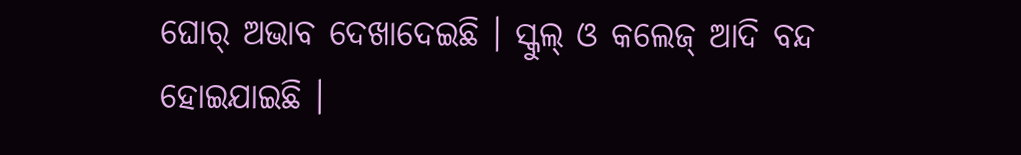ଘୋର୍ ଅଭାବ ଦେଖାଦେଇଛି । ସ୍କୁଲ୍ ଓ କଲେଜ୍ ଆଦି ବନ୍ଦ ହୋଇଯାଇଛି ।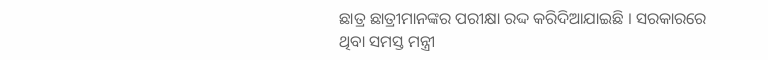ଛାତ୍ର ଛାତ୍ରୀମାନଙ୍କର ପରୀକ୍ଷା ରଦ୍ଦ କରିଦିଆଯାଇଛି । ସରକାରରେ ଥିବା ସମସ୍ତ ମନ୍ତ୍ରୀ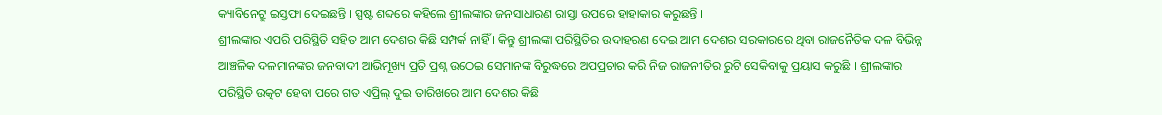କ୍ୟାବିନେଟ୍ରୁ ଇସ୍ତଫା ଦେଇଛନ୍ତି । ସ୍ପଷ୍ଟ ଶବ୍ଦରେ କହିଲେ ଶ୍ରୀଲଙ୍କାର ଜନସାଧାରଣ ରାସ୍ତା ଉପରେ ହାହାକାର କରୁଛନ୍ତି ।
ଶ୍ରୀଲଙ୍କାର ଏପରି ପରିସ୍ଥିତି ସହିତ ଆମ ଦେଶର କିଛି ସମ୍ପର୍କ ନାହିଁ । କିନ୍ତୁ ଶ୍ରୀଲଙ୍କା ପରିସ୍ଥିତିର ଉଦାହରଣ ଦେଇ ଆମ ଦେଶର ସରକାରରେ ଥିବା ରାଜନୈତିକ ଦଳ ବିଭିନ୍ନ ଆଞ୍ଚଳିକ ଦଳମାନଙ୍କର ଜନବାଦୀ ଆଭିମୂଖ୍ୟ ପ୍ରତି ପ୍ରଶ୍ନ ଉଠେଇ ସେମାନଙ୍କ ବିରୁଦ୍ଧରେ ଅପପ୍ରଚାର କରି ନିଜ ରାଜନୀତିର ରୁଟି ସେକିବାକୁ ପ୍ରୟାସ କରୁଛି । ଶ୍ରୀଲଙ୍କାର ପରିସ୍ଥିତି ଉତ୍କଟ ହେବା ପରେ ଗତ ଏପ୍ରିଲ୍ ଦୁଇ ତାରିଖରେ ଆମ ଦେଶର କିଛି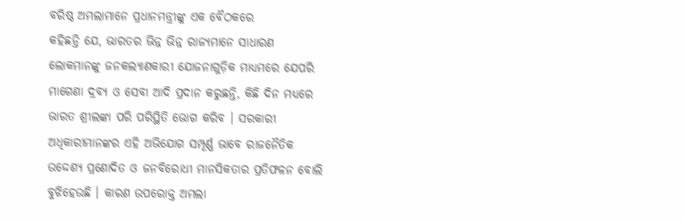ବରିଷ୍ଠ ଅମଲାମାନେ ପ୍ରଧାନମନ୍ତ୍ରୀଙ୍କୁ ଏକ ବୈଠକରେ
କହିଛନ୍ତି ଯେ, ଭାରତର ଭିନ୍ନ ଭିନ୍ନ ରାଜ୍ୟମାନେ ସାଧାରଣ ଲୋକମାନଙ୍କୁ ଜନକଲ୍ୟାଣକାରୀ ଯୋଜନାଗୁଡ଼ିକ ମାଧ୍ୟମରେ ଯେପରି ମାଗେଣା ଦ୍ରବ୍ୟ ଓ ସେବା ଆଦି ପ୍ରଦାନ କରୁଛନ୍ତି, କିଛି ଦିନ ମଧ୍ୟରେ ଭାରତ ଶ୍ରୀଲଙ୍କା ପରି ପରିସ୍ଥିତି ଭୋଗ କରିବ । ସରକାରୀ ଅଧିକାରୀମାନଙ୍କର ଏହି ଅଭିଯୋଗ ସମ୍ପୂର୍ଣ୍ଣ ଭାବେ ରାଜନୈତିକ ଉଦ୍ଦେଶ୍ୟ ପ୍ରଣୋଦିତ ଓ ଜନବିରୋଧୀ ମାନସିକତାର ପ୍ରତିଫଳନ ବୋଲି ବୁଝିହେଉଛି । କାରଣ ଉପରୋକ୍ତ ଅମଲା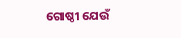ଗୋଷ୍ଠୀ ଯେଉଁ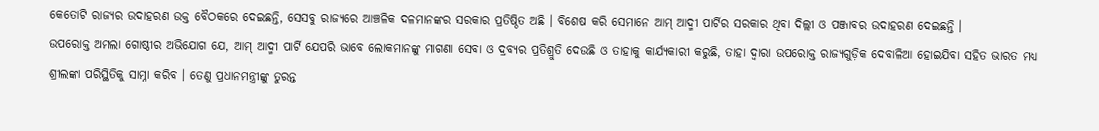କେତୋଟି ରାଜ୍ୟର ଉଦାହରଣ ଉକ୍ତ ବୈଠକରେ ଦେଇଛନ୍ତି, ସେସବୁ ରାଜ୍ୟରେ ଆଞ୍ଚଳିକ ଦଳମାନଙ୍କର ସରକାର ପ୍ରତିଷ୍ଠିତ ଅଛି । ବିଶେଷ କରି ସେମାନେ ଆମ୍ ଆଦ୍ମୀ ପାର୍ଟିର ସରକାର ଥିବା ଦିଲ୍ଲୀ ଓ ପଞ୍ଜାବର ଉଦାହରଣ ଦେଇଛନ୍ତି ।
ଉପରୋକ୍ତ ଅମଲା ଗୋଷ୍ଠୀର ଅଭିଯୋଗ ଯେ, ଆମ୍ ଆଦ୍ମୀ ପାର୍ଟି ଯେପରି ଭାବେ ଲୋକମାନଙ୍କୁ ମାଗଣା ସେବା ଓ ଦ୍ରବ୍ୟର ପ୍ରତିଶ୍ରୁତି ଦେଉଛି ଓ ତାହାକୁ କାର୍ଯ୍ୟକାରୀ କରୁଛି, ତାହା ଦ୍ୱାରା ଉପରୋକ୍ତ ରାଜ୍ୟଗୁଡ଼ିକ ଦେବାଳିଆ ହୋଇଯିବା ସହିତ ଭାରତ ମଧ୍ୟ ଶ୍ରୀଲଙ୍କା ପରିସ୍ଥିତିକୁ ସାମ୍ନା କରିବ । ତେଣୁ ପ୍ରଧାନମନ୍ତ୍ରୀଙ୍କୁ ତୁରନ୍ତ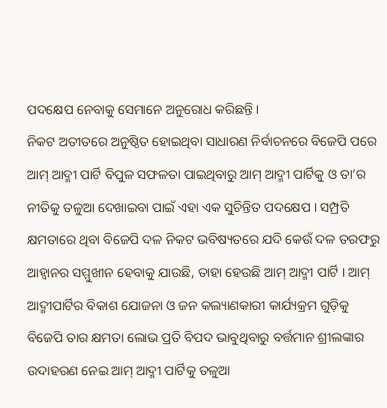ପଦକ୍ଷେପ ନେବାକୁ ସେମାନେ ଅନୁରୋଧ କରିଛନ୍ତି ।
ନିକଟ ଅତୀତରେ ଅନୁଷ୍ଠିତ ହୋଇଥିବା ସାଧାରଣ ନିର୍ବାଚନରେ ବିଜେପି ପରେ ଆମ୍ ଆଦ୍ମୀ ପାର୍ଟି ବିପୁଳ ସଫଳତା ପାଇଥିବାରୁ ଆମ୍ ଆଦ୍ମୀ ପାର୍ଟିକୁ ଓ ତା’ର ନୀତିକୁ ତଳୁଆ ଦେଖାଇବା ପାଇଁ ଏହା ଏକ ସୁଚିନ୍ତିତ ପଦକ୍ଷେପ । ସମ୍ପ୍ରତି କ୍ଷମତାରେ ଥିବା ବିଜେପି ଦଳ ନିକଟ ଭବିଷ୍ୟତରେ ଯଦି କେଉଁ ଦଳ ତରଫରୁ ଆହ୍ୱାନର ସମ୍ମୁଖୀନ ହେବାକୁ ଯାଉଛି, ତାହା ହେଉଛି ଆମ୍ ଆଦ୍ମୀ ପାର୍ଟି । ଆମ୍ ଆଦ୍ମୀପାର୍ଟିର ବିକାଶ ଯୋଜନା ଓ ଜନ କଲ୍ୟାଣକାରୀ କାର୍ଯ୍ୟକ୍ରମ ଗୁଡ଼ିକୁ ବିଜେପି ତାର କ୍ଷମତା ଲୋଭ ପ୍ରତି ବିପଦ ଭାବୁଥିବାରୁ ବର୍ତ୍ତମାନ ଶ୍ରୀଲଙ୍କାର ଉଦାହରଣ ନେଇ ଆମ୍ ଆଦ୍ମୀ ପାର୍ଟିକୁ ତଳୁଆ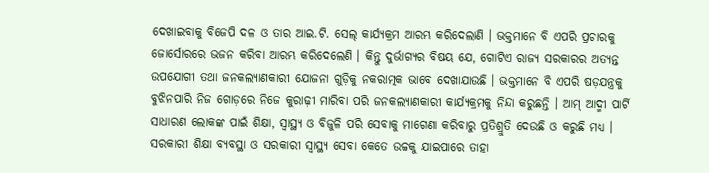ଦେଖାଇବାକୁ ବିଜେପି ଦଳ ଓ ତାର ଆଇ.ଟି. ସେଲ୍ କାର୍ଯ୍ୟକ୍ରମ ଆରମ୍ଭ କରିଦେଲାଣି । ଭକ୍ତମାନେ ବି ଏପରି ପ୍ରଚାରକୁ ଜୋର୍ସୋରରେ ଭଜନ କରିବା ଆରମ୍ଭ କରିଦେଲେଣି । କିନ୍ତୁ ଦୁର୍ଭାଗ୍ୟର ବିଷୟ ଯେ, ଗୋଟିଏ ରାଜ୍ୟ ସରକାରର ଅତ୍ୟନ୍ତ ଉପଯୋଗୀ ତଥା ଜନକଲ୍ୟାଣକାରୀ ଯୋଜନା ଗୁଡ଼ିକୁ ନକରାତ୍ମକ ଭାବେ ଦେଖାଯାଉଛି । ଭକ୍ତମାନେ ବି ଏପରି ଷଡ଼ଯନ୍ତ୍ରକୁ ବୁଝିନପାରି ନିଜ ଗୋଡ଼ରେ ନିଜେ କୁରାଢ଼ୀ ମାରିବା ପରି ଜନକଲ୍ୟାଣକାରୀ କାର୍ଯ୍ୟକ୍ରମକୁ ନିନ୍ଦା କରୁଛନ୍ତି । ଆମ୍ ଆଦ୍ମୀ ପାର୍ଟି ସାଧାରଣ ଲୋକଙ୍କ ପାଇଁ ଶିକ୍ଷା, ସ୍ୱାସ୍ଥ୍ୟ ଓ ବିଜୁଳି ପରି ସେବାକୁ ମାଗେଣା କରିବାରୁ ପ୍ରତିଶ୍ରୁତି ଦେଉଛି ଓ କରୁଛି ମଧ୍ୟ । ସରକାରୀ ଶିକ୍ଷା ବ୍ୟବସ୍ଥା ଓ ସରକାରୀ ସ୍ୱାସ୍ଥ୍ୟ ସେବା କେତେ ଉଚ୍ଚକୁ ଯାଇପାରେ ତାହା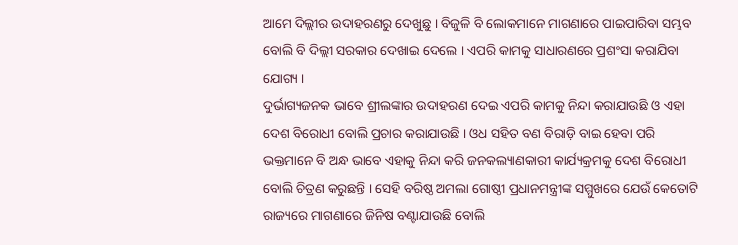ଆମେ ଦିଲ୍ଲୀର ଉଦାହରଣରୁ ଦେଖୁଛୁ । ବିଜୁଳି ବି ଲୋକମାନେ ମାଗଣାରେ ପାଇପାରିବା ସମ୍ଭବ ବୋଲି ବି ଦିଲ୍ଲୀ ସରକାର ଦେଖାଇ ଦେଲେ । ଏପରି କାମକୁ ସାଧାରଣରେ ପ୍ରଶଂସା କରାଯିବା ଯୋଗ୍ୟ ।
ଦୁର୍ଭାଗ୍ୟଜନକ ଭାବେ ଶ୍ରୀଲଙ୍କାର ଉଦାହରଣ ଦେଇ ଏପରି କାମକୁ ନିନ୍ଦା କରାଯାଉଛି ଓ ଏହା ଦେଶ ବିରୋଧୀ ବୋଲି ପ୍ରଚାର କରାଯାଉଛି । ଓଧ ସହିତ ବଣ ବିରାଡ଼ି ବାଇ ହେବା ପରି ଭକ୍ତମାନେ ବି ଅନ୍ଧ ଭାବେ ଏହାକୁ ନିନ୍ଦା କରି ଜନକଲ୍ୟାଣକାରୀ କାର୍ଯ୍ୟକ୍ରମକୁ ଦେଶ ବିରୋଧୀ ବୋଲି ଚିତ୍ରଣ କରୁଛନ୍ତି । ସେହି ବରିଷ୍ଠ ଅମଲା ଗୋଷ୍ଠୀ ପ୍ରଧାନମନ୍ତ୍ରୀଙ୍କ ସମ୍ମୁଖରେ ଯେଉଁ କେତୋଟି ରାଜ୍ୟରେ ମାଗଣାରେ ଜିନିଷ ବଣ୍ଟାଯାଉଛି ବୋଲି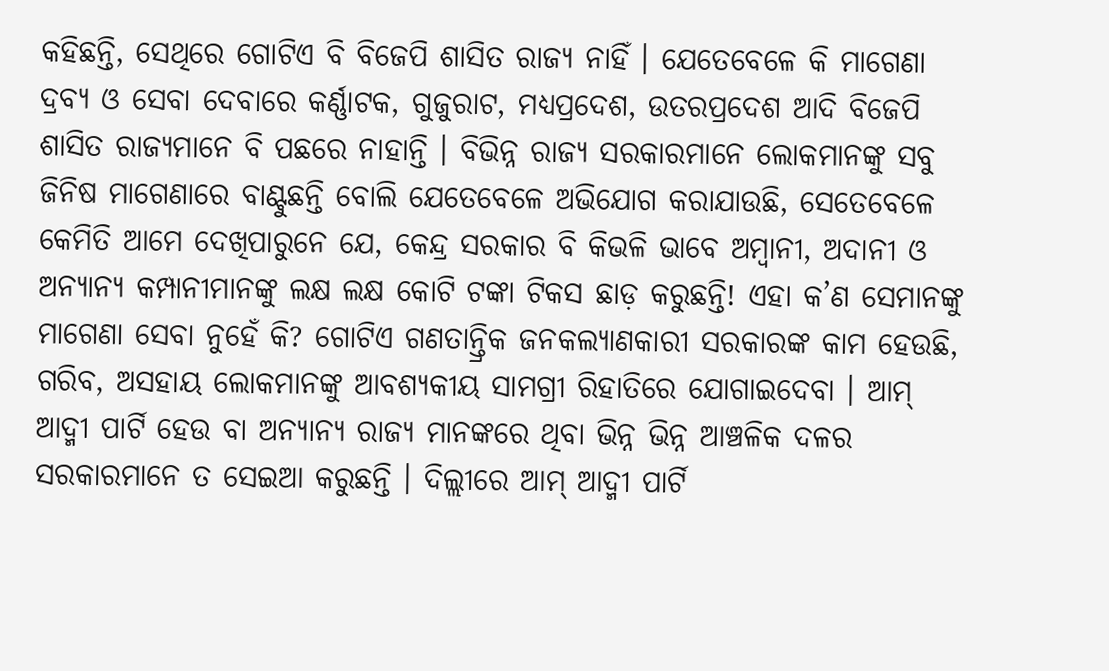କହିଛନ୍ତି, ସେଥିରେ ଗୋଟିଏ ବି ବିଜେପି ଶାସିତ ରାଜ୍ୟ ନାହିଁ । ଯେତେବେଳେ କି ମାଗେଣା ଦ୍ରବ୍ୟ ଓ ସେବା ଦେବାରେ କର୍ଣ୍ଣାଟକ, ଗୁଜୁରାଟ, ମଧ୍ୟପ୍ରଦେଶ, ଉତରପ୍ରଦେଶ ଆଦି ବିଜେପି ଶାସିତ ରାଜ୍ୟମାନେ ବି ପଛରେ ନାହାନ୍ତି । ବିଭିନ୍ନ ରାଜ୍ୟ ସରକାରମାନେ ଲୋକମାନଙ୍କୁ ସବୁ ଜିନିଷ ମାଗେଣାରେ ବାଣ୍ଟୁଛନ୍ତି ବୋଲି ଯେତେବେଳେ ଅଭିଯୋଗ କରାଯାଉଛି, ସେତେବେଳେ କେମିତି ଆମେ ଦେଖିପାରୁନେ ଯେ, କେନ୍ଦ୍ର ସରକାର ବି କିଭଳି ଭାବେ ଅମ୍ବାନୀ, ଅଦାନୀ ଓ ଅନ୍ୟାନ୍ୟ କମ୍ପାନୀମାନଙ୍କୁ ଲକ୍ଷ ଲକ୍ଷ କୋଟି ଟଙ୍କା ଟିକସ ଛାଡ଼ କରୁଛନ୍ତି! ଏହା କ’ଣ ସେମାନଙ୍କୁ ମାଗେଣା ସେବା ନୁହେଁ କି? ଗୋଟିଏ ଗଣତାନ୍ତ୍ରିକ ଜନକଲ୍ୟାଣକାରୀ ସରକାରଙ୍କ କାମ ହେଉଛି, ଗରିବ, ଅସହାୟ ଲୋକମାନଙ୍କୁ ଆବଶ୍ୟକୀୟ ସାମଗ୍ରୀ ରିହାତିରେ ଯୋଗାଇଦେବା । ଆମ୍ ଆଦ୍ମୀ ପାର୍ଟି ହେଉ ବା ଅନ୍ୟାନ୍ୟ ରାଜ୍ୟ ମାନଙ୍କରେ ଥିବା ଭିନ୍ନ ଭିନ୍ନ ଆଞ୍ଚଳିକ ଦଳର ସରକାରମାନେ ତ ସେଇଆ କରୁଛନ୍ତି । ଦିଲ୍ଲୀରେ ଆମ୍ ଆଦ୍ମୀ ପାର୍ଟି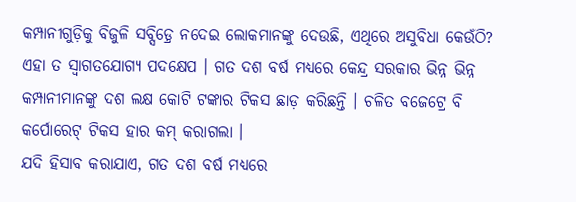କମ୍ପାନୀଗୁଡ଼ିକୁ ବିଜୁଳି ସବ୍ସିଡ଼୍ରେ ନଦେଇ ଲୋକମାନଙ୍କୁ ଦେଉଛି, ଏଥିରେ ଅସୁବିଧା କେଉଁଠି? ଏହା ତ ସ୍ୱାଗତଯୋଗ୍ୟ ପଦକ୍ଷେପ । ଗତ ଦଶ ବର୍ଷ ମଧ୍ୟରେ କେନ୍ଦ୍ର ସରକାର ଭିନ୍ନ ଭିନ୍ନ କମ୍ପାନୀମାନଙ୍କୁ ଦଶ ଲକ୍ଷ କୋଟି ଟଙ୍କାର ଟିକସ ଛାଡ଼ କରିଛନ୍ତି । ଚଳିତ ବଜେଟ୍ରେ ବି କର୍ପୋରେଟ୍ ଟିକସ ହାର କମ୍ କରାଗଲା ।
ଯଦି ହିସାବ କରାଯାଏ, ଗତ ଦଶ ବର୍ଷ ମଧ୍ୟରେ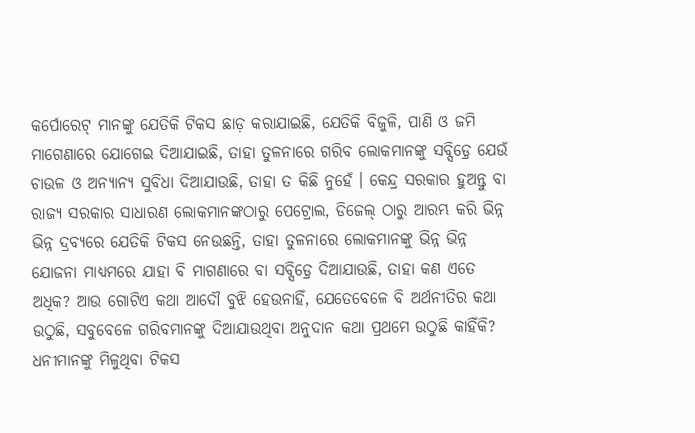କର୍ପୋରେଟ୍ ମାନଙ୍କୁ ଯେତିକି ଟିକସ ଛାଡ଼ କରାଯାଇଛି, ଯେତିକି ବିଜୁଳି, ପାଣି ଓ ଜମି ମାଗେଣାରେ ଯୋଗେଇ ଦିଆଯାଇଛି, ତାହା ତୁଳନାରେ ଗରିବ ଲୋକମାନଙ୍କୁ ସବ୍ସିଡ଼୍ରେ ଯେଉଁ ଚାଉଳ ଓ ଅନ୍ୟାନ୍ୟ ସୁବିଧା ଦିଆଯାଉଛି, ତାହା ତ କିଛି ନୁହେଁ । କେନ୍ଦ୍ର ସରକାର ହୁଅନ୍ତୁ ବା ରାଜ୍ୟ ସରକାର ସାଧାରଣ ଲୋକମାନଙ୍କଠାରୁ ପେଟ୍ରୋଲ, ଡିଜେଲ୍ ଠାରୁ ଆରମ୍ଭ କରି ଭିନ୍ନ ଭିନ୍ନ ଦ୍ରବ୍ୟରେ ଯେତିକି ଟିକସ ନେଉଛନ୍ତି, ତାହା ତୁଳନାରେ ଲୋକମାନଙ୍କୁ ଭିନ୍ନ ଭିନ୍ନ ଯୋଜନା ମାଧ୍ୟମରେ ଯାହା ବି ମାଗଣାରେ ବା ସବ୍ସିଡ଼୍ରେ ଦିଆଯାଉଛି, ତାହା କଣ ଏତେ ଅଧିକ? ଆଉ ଗୋଟିଏ କଥା ଆଦୌ ବୁଝି ହେଉନାହିଁ, ଯେତେବେଳେ ବି ଅର୍ଥନୀତିର କଥା ଉଠୁଛି, ସବୁବେଳେ ଗରିବମାନଙ୍କୁ ଦିଆଯାଉଥିବା ଅନୁଦାନ କଥା ପ୍ରଥମେ ଉଠୁଛି କାହିଁକି? ଧନୀମାନଙ୍କୁ ମିଳୁଥିବା ଟିକସ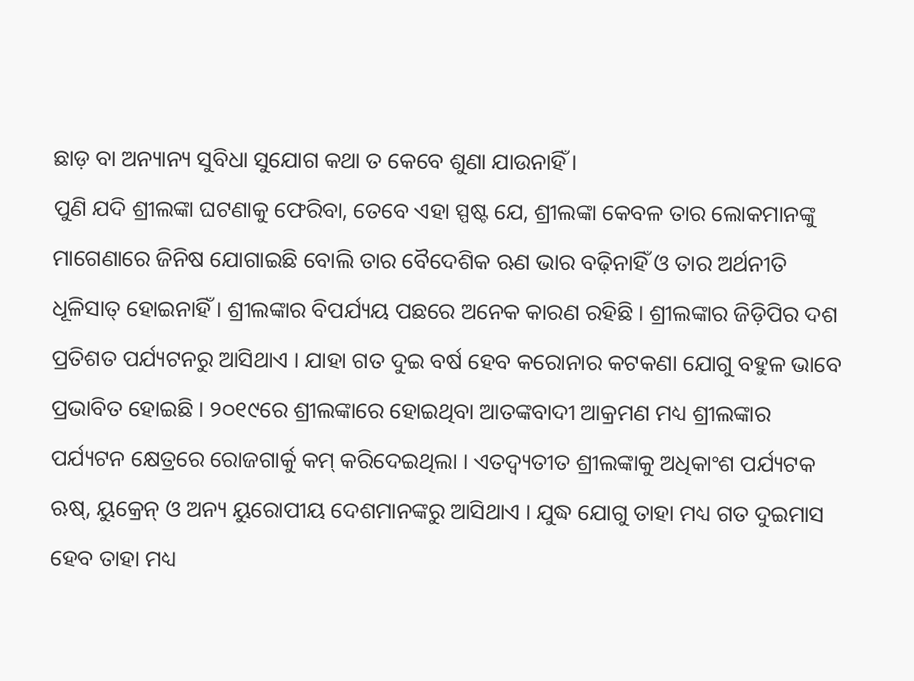ଛାଡ଼ ବା ଅନ୍ୟାନ୍ୟ ସୁବିଧା ସୁଯୋଗ କଥା ତ କେବେ ଶୁଣା ଯାଉନାହିଁ ।
ପୁଣି ଯଦି ଶ୍ରୀଲଙ୍କା ଘଟଣାକୁ ଫେରିବା, ତେବେ ଏହା ସ୍ପଷ୍ଟ ଯେ, ଶ୍ରୀଲଙ୍କା କେବଳ ତାର ଲୋକମାନଙ୍କୁ ମାଗେଣାରେ ଜିନିଷ ଯୋଗାଇଛି ବୋଲି ତାର ବୈଦେଶିକ ଋଣ ଭାର ବଢ଼ିନାହିଁ ଓ ତାର ଅର୍ଥନୀତି ଧୂଳିସାତ୍ ହୋଇନାହିଁ । ଶ୍ରୀଲଙ୍କାର ବିପର୍ଯ୍ୟୟ ପଛରେ ଅନେକ କାରଣ ରହିଛି । ଶ୍ରୀଲଙ୍କାର ଜିଡ଼ିପିର ଦଶ ପ୍ରତିଶତ ପର୍ଯ୍ୟଟନରୁ ଆସିଥାଏ । ଯାହା ଗତ ଦୁଇ ବର୍ଷ ହେବ କରୋନାର କଟକଣା ଯୋଗୁ ବହୁଳ ଭାବେ ପ୍ରଭାବିତ ହୋଇଛି । ୨୦୧୯ରେ ଶ୍ରୀଲଙ୍କାରେ ହୋଇଥିବା ଆତଙ୍କବାଦୀ ଆକ୍ରମଣ ମଧ୍ୟ ଶ୍ରୀଲଙ୍କାର ପର୍ଯ୍ୟଟନ କ୍ଷେତ୍ରରେ ରୋଜଗାର୍କୁ କମ୍ କରିଦେଇଥିଲା । ଏତଦ୍ବ୍ୟତୀତ ଶ୍ରୀଲଙ୍କାକୁ ଅଧିକାଂଶ ପର୍ଯ୍ୟଟକ ଋଷ୍, ୟୁକ୍ରେନ୍ ଓ ଅନ୍ୟ ୟୁରୋପୀୟ ଦେଶମାନଙ୍କରୁ ଆସିଥାଏ । ଯୁଦ୍ଧ ଯୋଗୁ ତାହା ମଧ୍ୟ ଗତ ଦୁଇମାସ ହେବ ତାହା ମଧ୍ୟ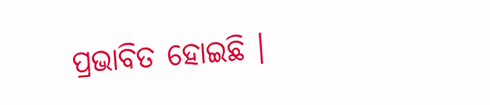ପ୍ରଭାବିତ ହୋଇଛି ।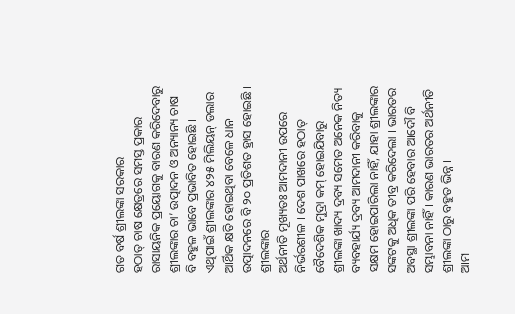ଗତ ବର୍ଷ ଶ୍ରୀଲଙ୍କା ସରକାର
ହଠାତ୍ ଚାଷ କ୍ଷେତ୍ରରେ ସମସ୍ତ ପ୍ରକାର ରାସାୟନିକ ପ୍ରୟୋଗକୁ ବାରଣ କରିଦେବାରୁ ଶ୍ରୀଲଙ୍କାର ଚା’ ଉତ୍ପାଦନ ଓ ଅନ୍ୟାନ୍ୟ ଚାଷ ବି ବହୁଳ ଭାବେ ପ୍ରଭାବିତ ହୋଇଛି । ଏଥିପାଇଁ ଶ୍ରୀଲଙ୍କାର ୪୨୫ ମିଲିୟନ୍ ଡଲାର ଆର୍ଥିକ କ୍ଷତି ହୋଇଥିବା ବେଳେ ଧାନ ଉତ୍ପାଦନରେ ବି ୨୦ ପ୍ରତିଶତ ହ୍ରାସ ହୋଇଛି । ଶ୍ରୀଲଙ୍କାର
ଅର୍ଥନୀତି ମୂଖ୍ୟତଃ ଆମଦାନୀ ଉପରେ ନିର୍ଭରଶୀଳ । ଦେଶ ପାଖରେ ହଠାତ୍ ବୈଦେଶିକ ମୁଦ୍ରା କମ୍ ହୋଇଯିବାରୁ ଶ୍ରୀଲଙ୍କା ଖାଦ୍ୟ ଦ୍ରବ୍ୟ ସମେତ ଅନେକ ନିତ୍ୟ ବ୍ୟବହାର୍ଯ୍ୟ ଦ୍ରବ୍ୟ ଆମଦାନୀ କରିବାକୁ ସକ୍ଷମ ହୋଇପାରିଲା ନାହିଁ, ଯାହା ଶ୍ରୀଲଙ୍କାର ସଙ୍କଟକୁ ଅଧିକ ତୀବ୍ର କରିଦେଲା । ଭାରତର ଅବସ୍ଥା ଶ୍ରୀଲଙ୍କା ପରି ହେବାର ଆଦୌ ବି ସମ୍ଭାବନା ନାହିଁ । କାରଣ ଭାରତର ଅର୍ଥନୀତି ଶ୍ରୀଲଙ୍କା ଠାରୁ ବହୁତ ଭିନ୍ନ ।
ଆମ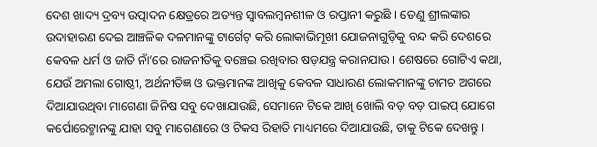ଦେଶ ଖାଦ୍ୟ ଦ୍ରବ୍ୟ ଉତ୍ପାଦନ କ୍ଷେତ୍ରରେ ଅତ୍ୟନ୍ତ ସ୍ୱାବଲମ୍ବନଶୀଳ ଓ ରପ୍ତାନୀ କରୁଛି । ତେଣୁ ଶ୍ରୀଲଙ୍କାର ଉଦାହାରଣ ଦେଇ ଆଞ୍ଚଳିକ ଦଳମାନଙ୍କୁ ଟାର୍ଗେଟ୍ କରି ଲୋକାଭିମୂଖୀ ଯୋଜନାଗୁଡ଼ିକୁ ବନ୍ଦ କରି ଦେଶରେ କେବଳ ଧର୍ମ ଓ ଜାତି ନାଁ’ରେ ରାଜନୀତିକୁ ବଞ୍ଚେଇ ରଖିବାର ଷଡ଼ଯନ୍ତ୍ର କରାନଯାଉ । ଶେଷରେ ଗୋଟିଏ କଥା, ଯେଉଁ ଅମଲା ଗୋଷ୍ଠୀ, ଅର୍ଥନୀତିଜ୍ଞ ଓ ଭକ୍ତମାନଙ୍କ ଆଖିକୁ କେବଳ ସାଧାରଣ ଲୋକମାନଙ୍କୁ ଚାମଚ ଅଗରେ ଦିଆଯାଉଥିବା ମାଗେଣା ଜିନିଷ ସବୁ ଦେଖାଯାଉଛି, ସେମାନେ ଟିକେ ଆଖି ଖୋଲି ବଡ଼ ବଡ଼ ପାଇପ୍ ଯୋଗେ କର୍ପୋରେଟ୍ମାନଙ୍କୁ ଯାହା ସବୁ ମାଗେଣାରେ ଓ ଟିକସ ରିହାତି ମାଧ୍ୟମରେ ଦିଆଯାଉଛି, ତାକୁ ଟିକେ ଦେଖନ୍ତୁ ।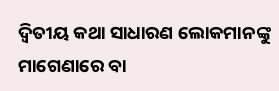ଦ୍ୱିତୀୟ କଥା ସାଧାରଣ ଲୋକମାନଙ୍କୁ ମାଗେଣାରେ ବା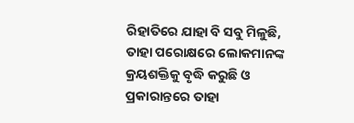ରିହାତିରେ ଯାହା ବି ସବୁ ମିଳୁଛି, ତାହା ପରୋକ୍ଷରେ ଲୋକମାନଙ୍କ କ୍ରୟଶକ୍ତିକୁ ବୃଦ୍ଧି କରୁଛି ଓ ପ୍ରକାରାନ୍ତରେ ତାହା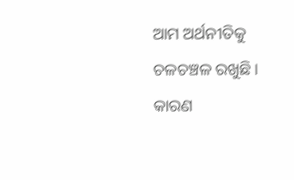ଆମ ଅର୍ଥନୀତିକୁ ଚଳଚଞ୍ଚଳ ରଖୁଛି । କାରଣ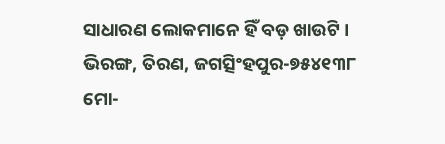ସାଧାରଣ ଲୋକମାନେ ହିଁ ବଡ଼ ଖାଉଟି ।
ଭିରଙ୍ଗ, ତିରଣ, ଜଗତ୍ସିଂହପୁର-୭୫୪୧୩୮
ମୋ-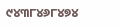୯୪୩୮୪୬୮୪୭୪